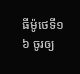ធីម៉ូថេទី១
៦ ចូរឲ្យ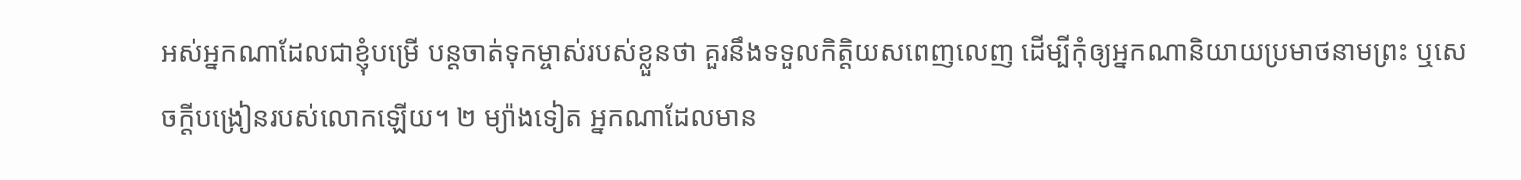អស់អ្នកណាដែលជាខ្ញុំបម្រើ បន្តចាត់ទុកម្ចាស់របស់ខ្លួនថា គួរនឹងទទួលកិត្ដិយសពេញលេញ ដើម្បីកុំឲ្យអ្នកណានិយាយប្រមាថនាមព្រះ ឬសេចក្ដីបង្រៀនរបស់លោកឡើយ។ ២ ម្យ៉ាងទៀត អ្នកណាដែលមាន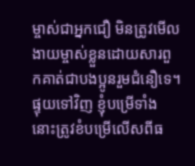ម្ចាស់ជាអ្នកជឿ មិនត្រូវមើលងាយម្ចាស់ខ្លួនដោយសារពួកគាត់ជាបងប្អូនរួមជំនឿទេ។ ផ្ទុយទៅវិញ ខ្ញុំបម្រើទាំងនោះត្រូវខំបម្រើលើសពីធ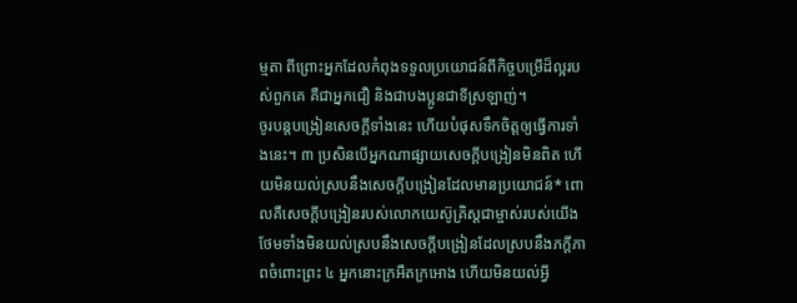ម្មតា ពីព្រោះអ្នកដែលកំពុងទទួលប្រយោជន៍ពីកិច្ចបម្រើដ៏ល្អរបស់ពួកគេ គឺជាអ្នកជឿ និងជាបងប្អូនជាទីស្រឡាញ់។
ចូរបន្តបង្រៀនសេចក្ដីទាំងនេះ ហើយបំផុសទឹកចិត្តឲ្យធ្វើការទាំងនេះ។ ៣ ប្រសិនបើអ្នកណាផ្សាយសេចក្ដីបង្រៀនមិនពិត ហើយមិនយល់ស្របនឹងសេចក្ដីបង្រៀនដែលមានប្រយោជន៍* ពោលគឺសេចក្ដីបង្រៀនរបស់លោកយេស៊ូគ្រិស្តជាម្ចាស់របស់យើង ថែមទាំងមិនយល់ស្របនឹងសេចក្ដីបង្រៀនដែលស្របនឹងភក្ដីភាពចំពោះព្រះ ៤ អ្នកនោះក្រអឺតក្រអោង ហើយមិនយល់អ្វី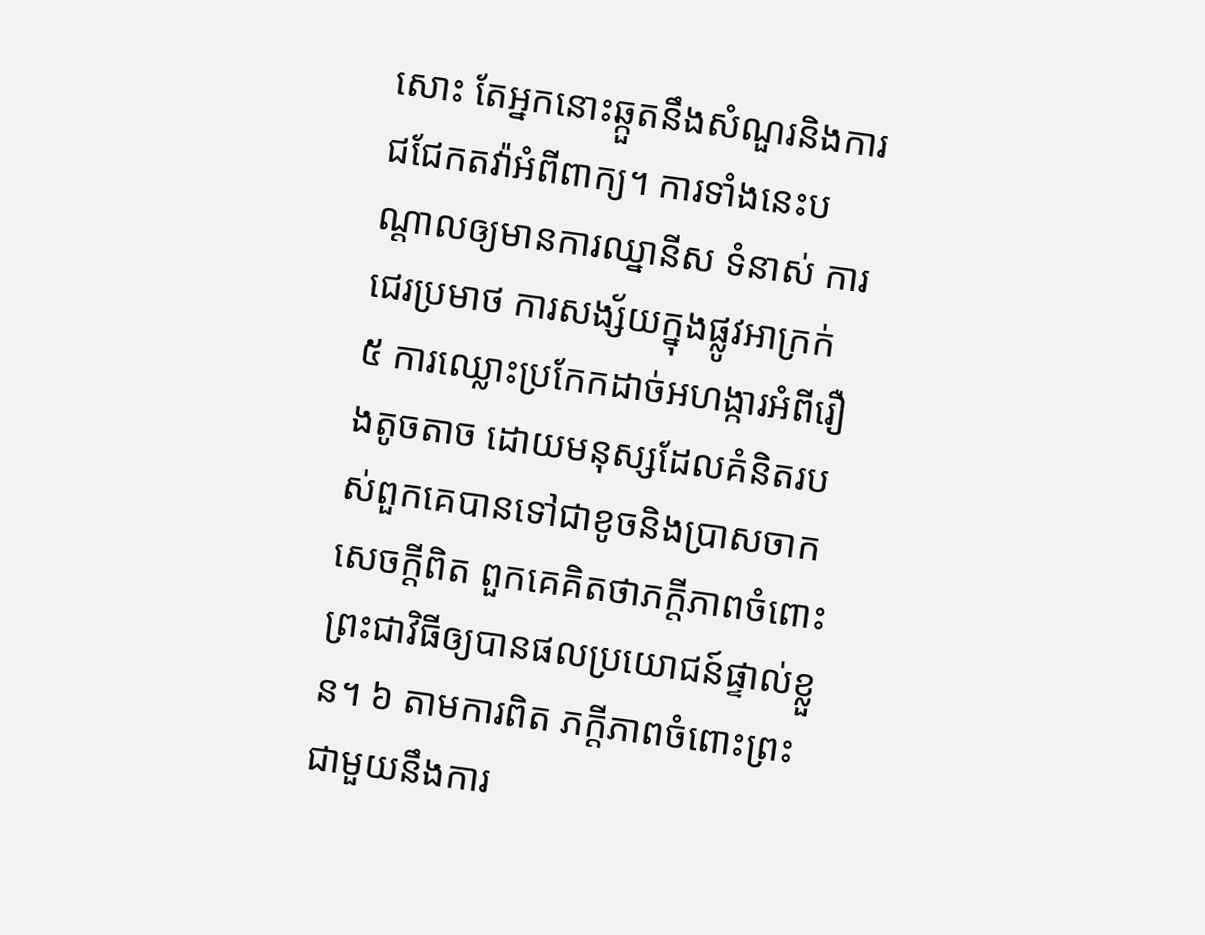សោះ តែអ្នកនោះឆ្កួតនឹងសំណួរនិងការជជែកតវ៉ាអំពីពាក្យ។ ការទាំងនេះបណ្ដាលឲ្យមានការឈ្នានីស ទំនាស់ ការជេរប្រមាថ ការសង្ស័យក្នុងផ្លូវអាក្រក់ ៥ ការឈ្លោះប្រកែកដាច់អហង្ការអំពីរឿងតូចតាច ដោយមនុស្សដែលគំនិតរបស់ពួកគេបានទៅជាខូចនិងប្រាសចាកសេចក្ដីពិត ពួកគេគិតថាភក្ដីភាពចំពោះព្រះជាវិធីឲ្យបានផលប្រយោជន៍ផ្ទាល់ខ្លួន។ ៦ តាមការពិត ភក្ដីភាពចំពោះព្រះ ជាមួយនឹងការ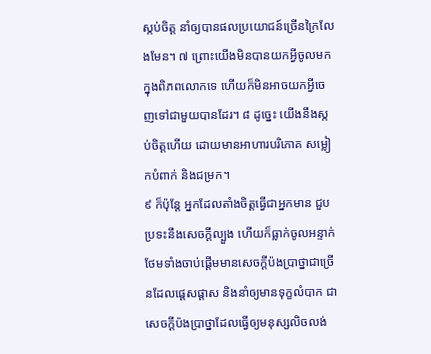ស្កប់ចិត្ត នាំឲ្យបានផលប្រយោជន៍ច្រើនក្រៃលែងមែន។ ៧ ព្រោះយើងមិនបានយកអ្វីចូលមកក្នុងពិភពលោកទេ ហើយក៏មិនអាចយកអ្វីចេញទៅជាមួយបានដែរ។ ៨ ដូច្នេះ យើងនឹងស្កប់ចិត្តហើយ ដោយមានអាហារបរិភោគ សម្លៀកបំពាក់ និងជម្រក។
៩ ក៏ប៉ុន្តែ អ្នកដែលតាំងចិត្តធ្វើជាអ្នកមាន ជួបប្រទះនឹងសេចក្ដីល្បួង ហើយក៏ធ្លាក់ចូលអន្ទាក់ ថែមទាំងចាប់ផ្ដើមមានសេចក្ដីប៉ងប្រាថ្នាជាច្រើនដែលផ្ដេសផ្ដាស និងនាំឲ្យមានទុក្ខលំបាក ជាសេចក្ដីប៉ងប្រាថ្នាដែលធ្វើឲ្យមនុស្សលិចលង់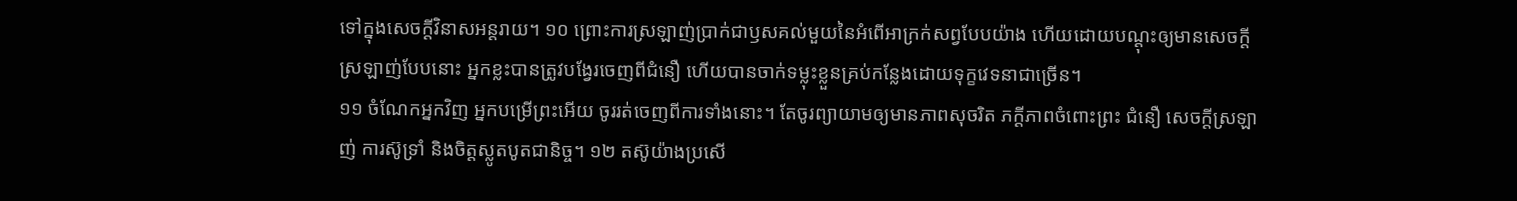ទៅក្នុងសេចក្ដីវិនាសអន្តរាយ។ ១០ ព្រោះការស្រឡាញ់ប្រាក់ជាឫសគល់មួយនៃអំពើអាក្រក់សព្វបែបយ៉ាង ហើយដោយបណ្ដុះឲ្យមានសេចក្ដីស្រឡាញ់បែបនោះ អ្នកខ្លះបានត្រូវបង្វែរចេញពីជំនឿ ហើយបានចាក់ទម្លុះខ្លួនគ្រប់កន្លែងដោយទុក្ខវេទនាជាច្រើន។
១១ ចំណែកអ្នកវិញ អ្នកបម្រើព្រះអើយ ចូររត់ចេញពីការទាំងនោះ។ តែចូរព្យាយាមឲ្យមានភាពសុចរិត ភក្ដីភាពចំពោះព្រះ ជំនឿ សេចក្ដីស្រឡាញ់ ការស៊ូទ្រាំ និងចិត្តស្លូតបូតជានិច្ច។ ១២ តស៊ូយ៉ាងប្រសើ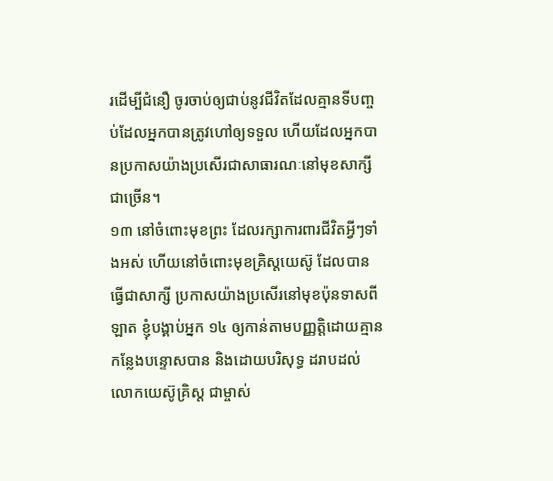រដើម្បីជំនឿ ចូរចាប់ឲ្យជាប់នូវជីវិតដែលគ្មានទីបញ្ចប់ដែលអ្នកបានត្រូវហៅឲ្យទទួល ហើយដែលអ្នកបានប្រកាសយ៉ាងប្រសើរជាសាធារណៈនៅមុខសាក្សីជាច្រើន។
១៣ នៅចំពោះមុខព្រះ ដែលរក្សាការពារជីវិតអ្វីៗទាំងអស់ ហើយនៅចំពោះមុខគ្រិស្តយេស៊ូ ដែលបានធ្វើជាសាក្សី ប្រកាសយ៉ាងប្រសើរនៅមុខប៉ុនទាសពីឡាត ខ្ញុំបង្គាប់អ្នក ១៤ ឲ្យកាន់តាមបញ្ញត្ដិដោយគ្មានកន្លែងបន្ទោសបាន និងដោយបរិសុទ្ធ ដរាបដល់លោកយេស៊ូគ្រិស្ត ជាម្ចាស់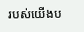របស់យើងប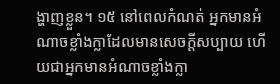ង្ហាញខ្លួន។ ១៥ នៅពេលកំណត់ អ្នកមានអំណាចខ្លាំងក្លាដែលមានសេចក្ដីសប្បាយ ហើយជាអ្នកមានអំណាចខ្លាំងក្លា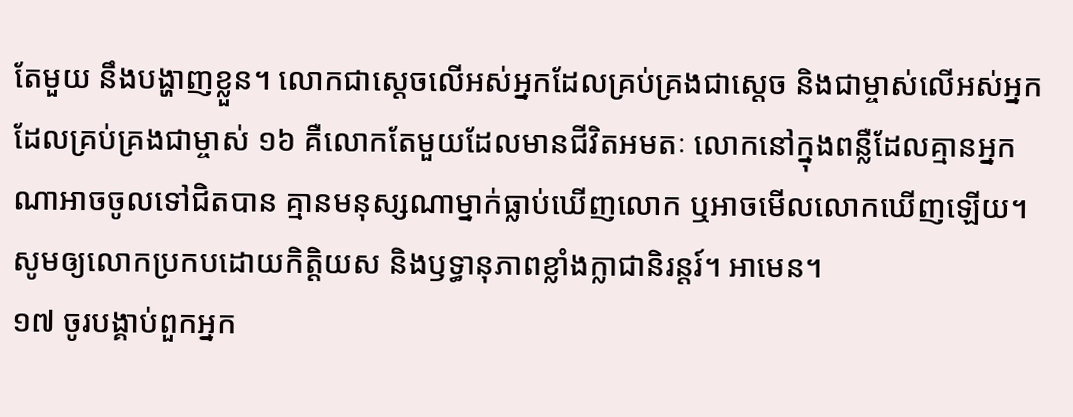តែមួយ នឹងបង្ហាញខ្លួន។ លោកជាស្តេចលើអស់អ្នកដែលគ្រប់គ្រងជាស្តេច និងជាម្ចាស់លើអស់អ្នកដែលគ្រប់គ្រងជាម្ចាស់ ១៦ គឺលោកតែមួយដែលមានជីវិតអមតៈ លោកនៅក្នុងពន្លឺដែលគ្មានអ្នកណាអាចចូលទៅជិតបាន គ្មានមនុស្សណាម្នាក់ធ្លាប់ឃើញលោក ឬអាចមើលលោកឃើញឡើយ។ សូមឲ្យលោកប្រកបដោយកិត្ដិយស និងឫទ្ធានុភាពខ្លាំងក្លាជានិរន្តរ៍។ អាមេន។
១៧ ចូរបង្គាប់ពួកអ្នក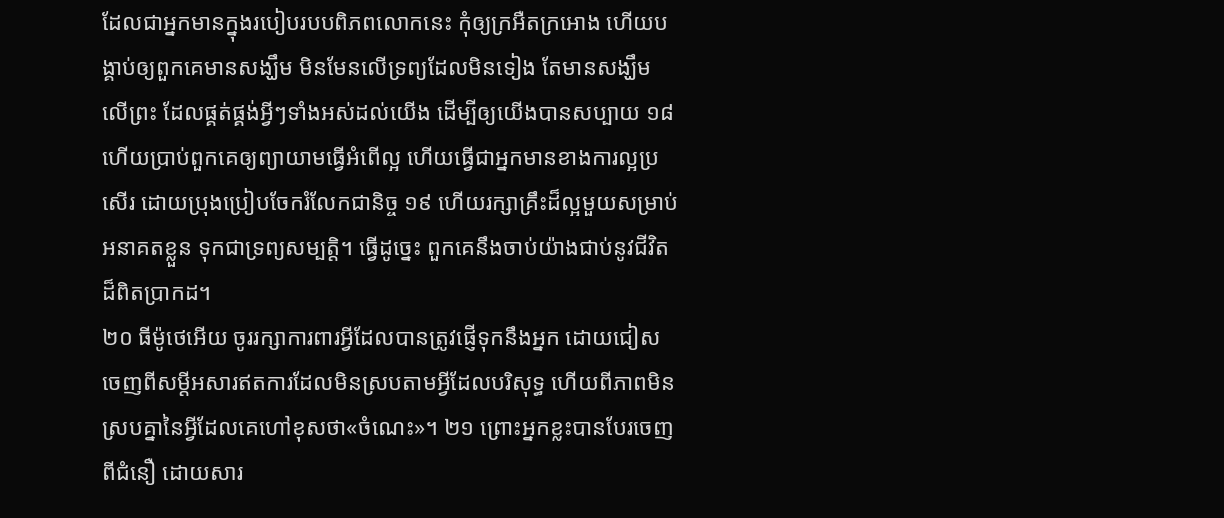ដែលជាអ្នកមានក្នុងរបៀបរបបពិភពលោកនេះ កុំឲ្យក្រអឺតក្រអោង ហើយបង្គាប់ឲ្យពួកគេមានសង្ឃឹម មិនមែនលើទ្រព្យដែលមិនទៀង តែមានសង្ឃឹមលើព្រះ ដែលផ្គត់ផ្គង់អ្វីៗទាំងអស់ដល់យើង ដើម្បីឲ្យយើងបានសប្បាយ ១៨ ហើយប្រាប់ពួកគេឲ្យព្យាយាមធ្វើអំពើល្អ ហើយធ្វើជាអ្នកមានខាងការល្អប្រសើរ ដោយប្រុងប្រៀបចែករំលែកជានិច្ច ១៩ ហើយរក្សាគ្រឹះដ៏ល្អមួយសម្រាប់អនាគតខ្លួន ទុកជាទ្រព្យសម្បត្ដិ។ ធ្វើដូច្នេះ ពួកគេនឹងចាប់យ៉ាងជាប់នូវជីវិតដ៏ពិតប្រាកដ។
២០ ធីម៉ូថេអើយ ចូររក្សាការពារអ្វីដែលបានត្រូវផ្ញើទុកនឹងអ្នក ដោយជៀសចេញពីសម្ដីអសារឥតការដែលមិនស្របតាមអ្វីដែលបរិសុទ្ធ ហើយពីភាពមិនស្របគ្នានៃអ្វីដែលគេហៅខុសថា«ចំណេះ»។ ២១ ព្រោះអ្នកខ្លះបានបែរចេញពីជំនឿ ដោយសារ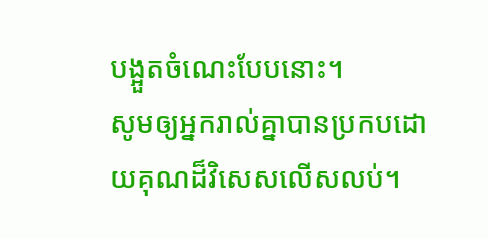បង្អួតចំណេះបែបនោះ។
សូមឲ្យអ្នករាល់គ្នាបានប្រកបដោយគុណដ៏វិសេសលើសលប់។